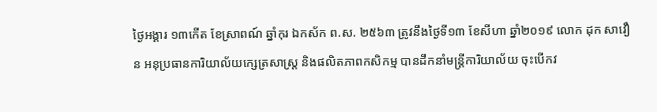ថ្ងៃអង្គារ ១៣កើត ខែស្រាពណ៍ ឆ្នាំកុរ ឯកស័ក ព.ស. ២៥៦៣ ត្រូវនឹងថ្ងៃទី១៣ ខែសីហា ឆ្នាំ២០១៩ លោក ដុក សាវឿន អនុប្រធានការិយាល័យក្សេត្រសាស្រ្ត និងផលិតភាពកសិកម្ម បានដឹកនាំមន្រ្តីការិយាល័យ ចុះបើកវ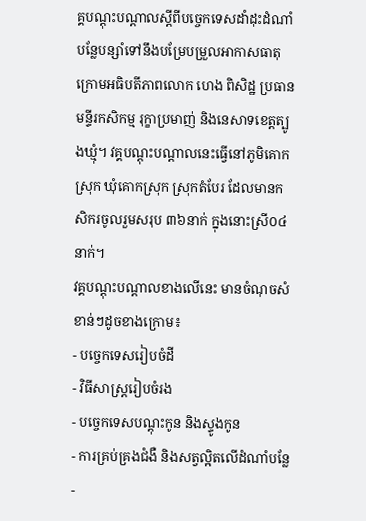គ្គបណ្តុះបណ្តាលស្តីពីបច្ចេកទេសដាំដុះដំណាំបន្លែបន្សាំទៅនឹងបម្រែបម្រួលអាកាសធាតុ ក្រោមអធិបតីភាពលោក ហេង ពិសិដ្ឋ ប្រធានមន្ទីរកសិកម្ម រុក្ខាប្រមាញ់ និងនេសាទខេត្តត្បូងឃ្មុំ។ វគ្គបណ្តុះបណ្តាលនេះធ្វើនៅភូមិគោកស្រុក ឃុំគោកស្រុក ស្រុកតំបែរ ដែលមានកសិករចូលរួមសរុប ៣៦នាក់ ក្នុងនោះស្រី០៤នាក់។
វគ្គបណ្តុះបណ្តាលខាងលើនេះ មានចំណុចសំខាន់ៗដូចខាងក្រោម៖
- បច្ចេកទេសរៀបចំដី
- វិធីសាស្ត្ររៀបចំរង
- បច្ចេកទេសបណ្តុះកូន និងស្ទូងកូន
- ការគ្រប់គ្រងជំងឺ និងសត្វល្អិតលើដំណាំបន្លែ
-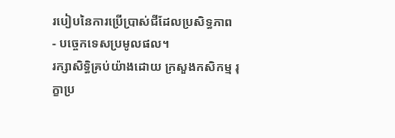របៀបនៃការប្រើប្រាស់ជីដែលប្រសិទ្ធភាព
- បច្ចេកទេសប្រមូលផល។
រក្សាសិទិ្ធគ្រប់យ៉ាងដោយ ក្រសួងកសិកម្ម រុក្ខាប្រ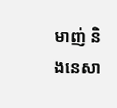មាញ់ និងនេសា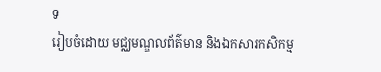ទ
រៀបចំដោយ មជ្ឈមណ្ឌលព័ត៌មាន និងឯកសារកសិកម្ម